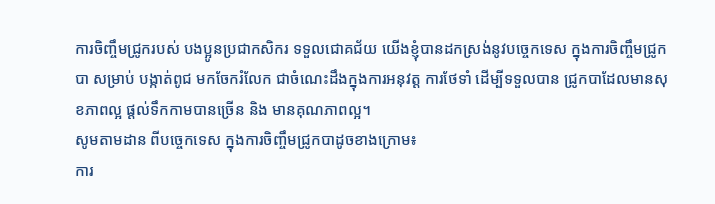ការចិញ្ចឹមជ្រូករបស់ បងប្អូនប្រជាកសិករ ទទួលជោគជ័យ យើងខ្ញុំបានដកស្រង់នូវបច្ចេកទេស ក្នុងការចិញ្ចឹមជ្រូកបា សម្រាប់ បង្កាត់ពូជ មកចែករំលែក ជាចំណេះដឹងក្នុងការអនុវត្ត ការថែទាំ ដើម្បីទទួលបាន ជ្រូកបាដែលមានសុខភាពល្អ ផ្តល់ទឹកកាមបានច្រើន និង មានគុណភាពល្អ។
សូមតាមដាន ពីបច្ចេកទេស ក្នុងការចិញ្ចឹមជ្រូកបាដូចខាងក្រោម៖
ការ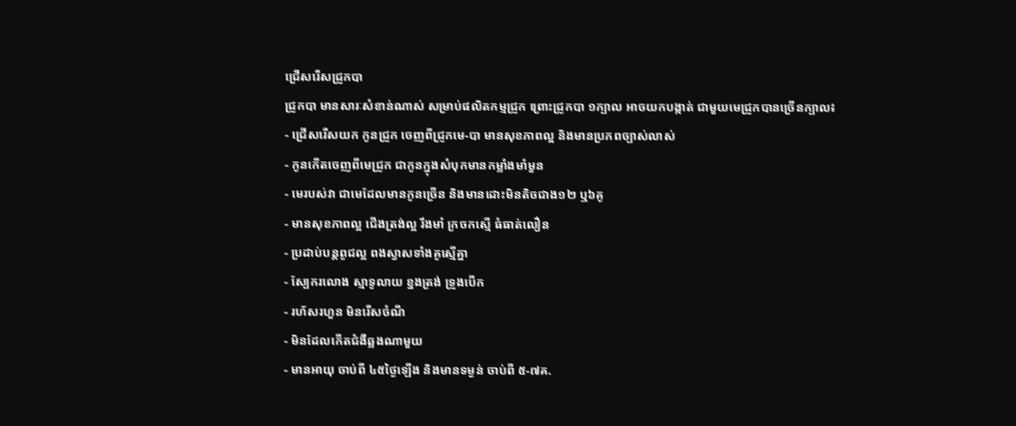ជ្រើសរើសជ្រូកបា
ជ្រូកបា មានសារៈសំខាន់ណាស់ សម្រាប់ផលិតកម្មជ្រូក ព្រោះជ្រូកបា ១ក្បាល អាចយកបង្កាត់ ជាមួយមេជ្រូកបានច្រើនក្បាល៖
- ជ្រើសរើសយក កូនជ្រូក ចេញពីជ្រូកមេ-បា មានសុខភាពល្អ និងមានប្រភពច្បាស់លាស់
- កូនកើតចេញពីមេជ្រូក ជាកូនក្នុងសំបុកមានកម្លាំងមាំមួន
- មេរបស់វា ជាមេដែលមានកូនច្រើន និងមានដោះមិនតិចជាង១២ ឬ៦គូ
- មានសុខភាពល្អ ជើងត្រង់ល្អ រឹងមាំ ក្រចកស្មើ ធំធាត់លឿន
- ប្រដាប់បន្តពូជល្អ ពងស្វាសទាំងគូស្មើគ្នា
- ស្បែករលោង ស្មាទូលាយ ខ្នងត្រង់ ទ្រូងបើក
- រហ័សរហួន មិនរើសចំណី
- មិនដែលកើតជំងឺឆ្លងណាមួយ
- មានអាយុ ចាប់ពី ៤៥ថ្ងៃឡើង និងមានទម្ងន់ ចាប់ពី ៥-៧គ.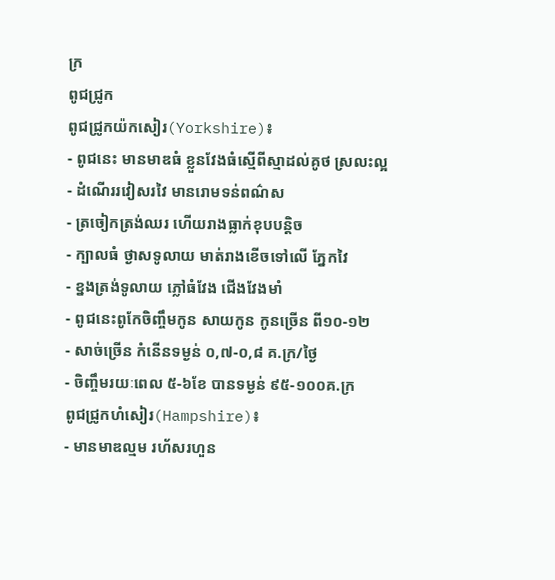ក្រ
ពូជជ្រូក
ពូជជ្រូកយ៉កសៀរ(Yorkshire)៖
- ពូជនេះ មានមាឌធំ ខ្លួនវែងធំស្មើពីស្មាដល់គូថ ស្រលះល្អ
- ដំណើររវៀសរវៃ មានរោមទន់ពណ៌ស
- ត្រចៀកត្រង់ឈរ ហើយរាងធ្លាក់ខុបបន្តិច
- ក្បាលធំ ថ្ងាសទូលាយ មាត់រាងខើចទៅលើ ភ្នែកវៃ
- ខ្នងត្រង់ទូលាយ ភ្លៅធំវែង ជើងវែងមាំ
- ពូជនេះពូកែចិញ្ចឹមកូន សាយកូន កូនច្រើន ពី១០-១២
- សាច់ច្រើន កំនើនទម្ងន់ ០,៧-០,៨ គ.ក្រ/ថ្ងៃ
- ចិញ្ចឹមរយៈពេល ៥-៦ខែ បានទម្ងន់ ៩៥-១០០គ.ក្រ
ពូជជ្រូកហំសៀរ(Hampshire)៖
- មានមាឌល្មម រហ័សរហួន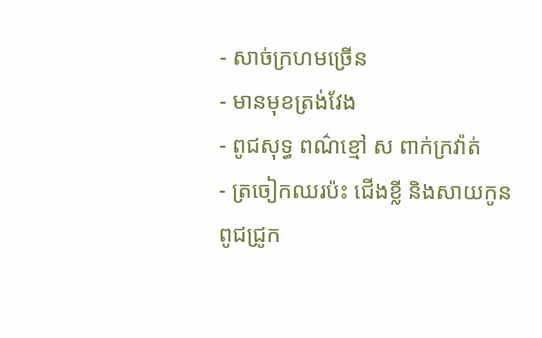- សាច់ក្រហមច្រើន
- មានមុខត្រង់វែង
- ពូជសុទ្ធ ពណ៌ខ្មៅ ស ពាក់ក្រវ៉ាត់
- ត្រចៀកឈរប៉ះ ជើងខ្លី និងសាយកូន
ពូជជ្រូក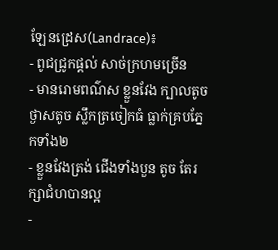ឡែនដ្រេស(Landrace)៖
- ពូជជ្រូកផ្តល់ សាច់ក្រហមច្រើន
- មានរោមពណ៌ស ខ្លួនវែង ក្បាលតូច ថ្ងាសតូច ស្លឹកត្រចៀកធំ ធ្លាក់គ្របភ្នែកទាំង២
- ខ្លួនវែងត្រង់ ជើងទាំងបួន តូច តែរក្សាជំហបានល្អ
-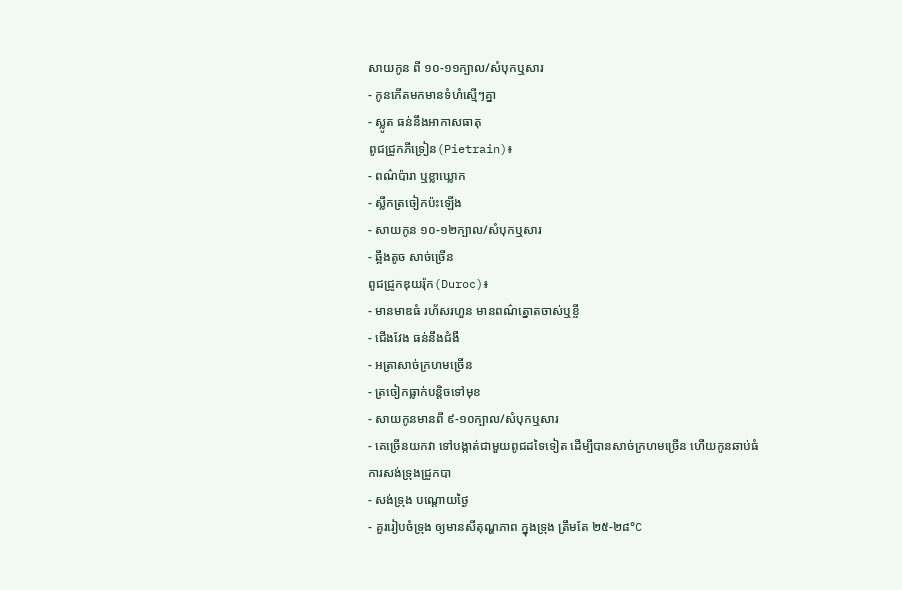សាយកូន ពី ១០-១១ក្បាល/សំបុកឬសារ
- កូនកើតមកមានទំហំស្មើៗគ្នា
- ស្លូត ធន់នឹងអាកាសធាតុ
ពូជជ្រូកភីទ្រៀន(Pietrain)៖
- ពណ៌ប៉ារា ឬខ្លាឃ្លោក
- ស្លឹកត្រចៀកប៉ះឡើង
- សាយកូន ១០-១២ក្បាល/សំបុកឬសារ
- ឆ្អឹងតូច សាច់ច្រើន
ពូជជ្រូកឌុយរ៉ុក(Duroc)៖
- មានមាឌធំ រហ័សរហួន មានពណ៌ត្នោតចាស់ឬខ្ចី
- ជើងវែង ធន់នឹងជំងឺ
- អត្រាសាច់ក្រហមច្រើន
- ត្រចៀកធ្លាក់បន្តិចទៅមុខ
- សាយកូនមានពី ៩-១០ក្បាល/សំបុកឬសារ
- គេច្រើនយកវា ទៅបង្កាត់ជាមួយពូជដទៃទៀត ដើម្បីបានសាច់ក្រហមច្រើន ហើយកូនឆាប់ធំ
ការសង់ទ្រុងជ្រូកបា
- សង់ទ្រុង បណ្តោយថ្ងៃ
- គួររៀបចំទ្រុង ឲ្យមានសីតុណ្ហភាព ក្នុងទ្រុង ត្រឹមតែ ២៥-២៨°C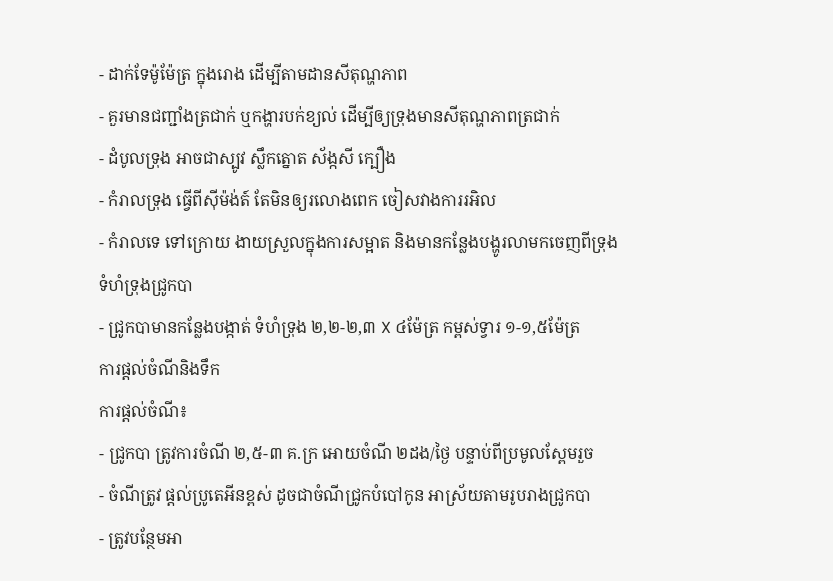- ដាក់ទែម៉ូម៉ែត្រ ក្នុងរោង ដើម្បីតាមដានសីតុណ្ហភាព
- គួរមានជញ្ជាំងត្រជាក់ ឬកង្ហារបក់ខ្យល់ ដើម្បីឲ្យទ្រុងមានសីតុណ្ហភាពត្រជាក់
- ដំបូលទ្រុង អាចជាស្បូវ ស្លឹកត្នោត ស័ង្កសី ក្បឿង
- កំរាលទ្រុង ធ្វើពីស៊ីម៉ង់ត៍ តែមិនឲ្យរលោងពេក ចៀសវាងការរអិល
- កំរាលទេ ទៅក្រោយ ងាយស្រួលក្នុងការសម្អាត និងមានកន្លែងបង្ហូរលាមកចេញពីទ្រុង
ទំហំទ្រុងជ្រូកបា
- ជ្រូកបាមានកន្លែងបង្កាត់ ទំហំទ្រុង ២,២-២,៣ X ៤ម៉ែត្រ កម្ពស់ទ្វារ ១-១,៥ម៉ែត្រ
ការផ្តល់ចំណីនិងទឹក
ការផ្តល់ចំណី៖
- ជ្រូកបា ត្រូវការចំណី ២,៥-៣ គ.ក្រ អោយចំណី ២ដង/ថ្ងៃ បន្ទាប់ពីប្រមូលស្ពែមរួច
- ចំណីត្រូវ ផ្តល់ប្រូតេអីនខ្ពស់ ដូចជាចំណីជ្រូកបំបៅកូន អាស្រ័យតាមរូបរាងជ្រូកបា
- ត្រូវបន្ថែមអា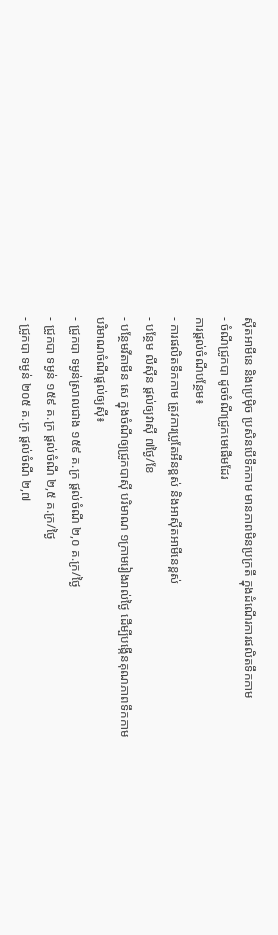ស៊ីតអាមីនេ និងប្រេម៉ិច ប្រសិនបើទឹកកាម មានភាពមិនប្រក្រតី ក្នុងដំណើរការផលិតទឹកកាម
- ចំណីជ្រូកបា ដូចចំណីជ្រូកមេផើមដែរ
ការផ្តល់ចំណីបន្ថែម៖
- ការផលិតទឹកកាម ត្រូវការប្រូតែអីនខ្ពស់ និងអាស៊ីតអាមីនេខ្ពស់
- បន្ថែម លីស៊ីន ផ្តល់ឲ្យវាស៊ី ៧ថ្ងៃ/ខែ
- បន្ថែមវីតាមីន សេ ក្នុងចំណីឲ្យជ្រូកបាស៊ី បរិមាណ ១ក្រាមរៀងរាល់ថ្ងៃ ដើម្បីបង្កើនគុណភាពទឹកកាម
បរិមាណចំណីផ្តល់ឲ្យស៊ី៖
- ជ្រូកបា ទម្ងន់ស្រាលជាង ១៥៩ គ.ក្រ ផ្តល់ចំណី ២,០ គ.ក្រ/ថ្ងៃ
- ជ្រូកបា ទម្ងន់ ១៥៩ គ.ក្រ ផ្តល់ចំណី ២,៥ គ.ក្រ/ថ្ងៃ
- ជ្រូកបា ទម្ងន់ ២០៥ គ.ក្រ ផ្តល់ចំណី ២,៧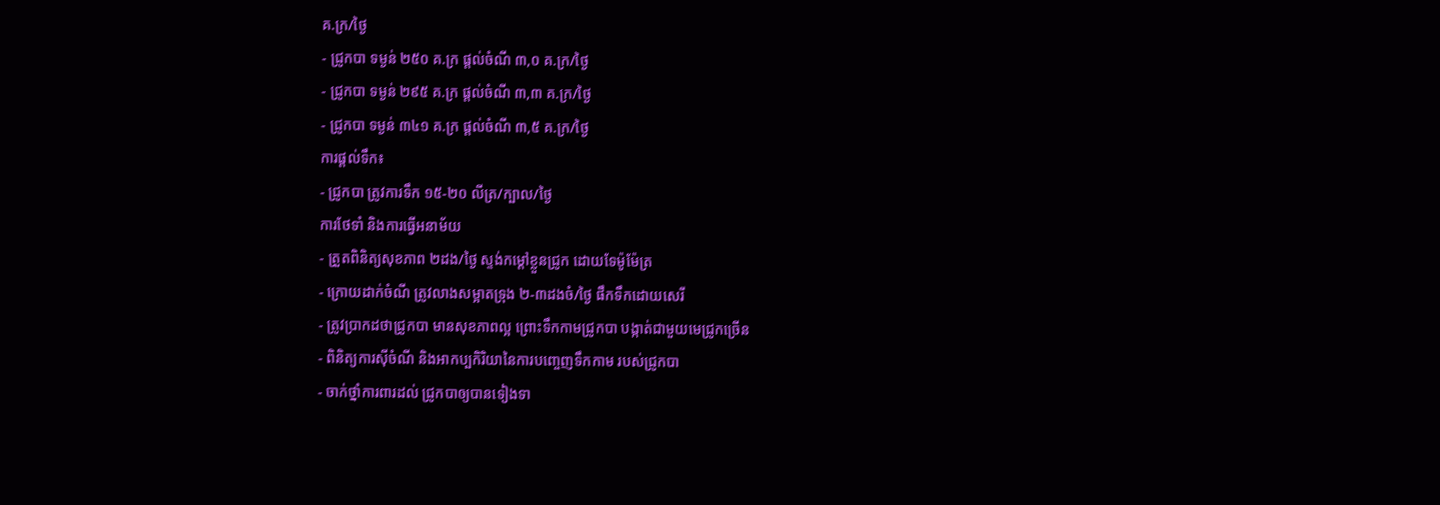គ.ក្រ/ថ្ងៃ
- ជ្រូកបា ទម្ងន់ ២៥០ គ.ក្រ ផ្តល់ចំណី ៣,០ គ.ក្រ/ថ្ងៃ
- ជ្រូកបា ទម្ងន់ ២៩៥ គ.ក្រ ផ្តល់ចំណី ៣,៣ គ.ក្រ/ថ្ងៃ
- ជ្រូកបា ទម្ងន់ ៣៤១ គ.ក្រ ផ្តល់ចំណី ៣,៥ គ.ក្រ/ថ្ងៃ
ការផ្តល់ទឹក៖
- ជ្រូកបា ត្រូវការទឹក ១៥-២០ លីត្រ/ក្បាល/ថ្ងៃ
ការថែទាំ និងការធ្វើអនាម័យ
- ត្រួតពិនិត្យសុខភាព ២ដង/ថ្ងៃ ស្ទង់កម្តៅខ្លួនជ្រូក ដោយទែម៉ូម៉ែត្រ
- ក្រោយដាក់ចំណី ត្រូវលាងសម្អាតទ្រុង ២-៣ដងចំ/ថ្ងៃ ផឹកទឹកដោយសេរី
- ត្រូវប្រាកដថាជ្រូកបា មានសុខភាពល្អ ព្រោះទឹកកាមជ្រូកបា បង្កាត់ជាមួយមេជ្រូកច្រើន
- ពិនិត្យការស៊ីចំណី និងអាកប្បកិរិយានៃការបញ្ចេញទឹកកាម របស់ជ្រូកបា
- ចាក់ថ្នាំការពារដល់ ជ្រូកបាឲ្យបានទៀងទា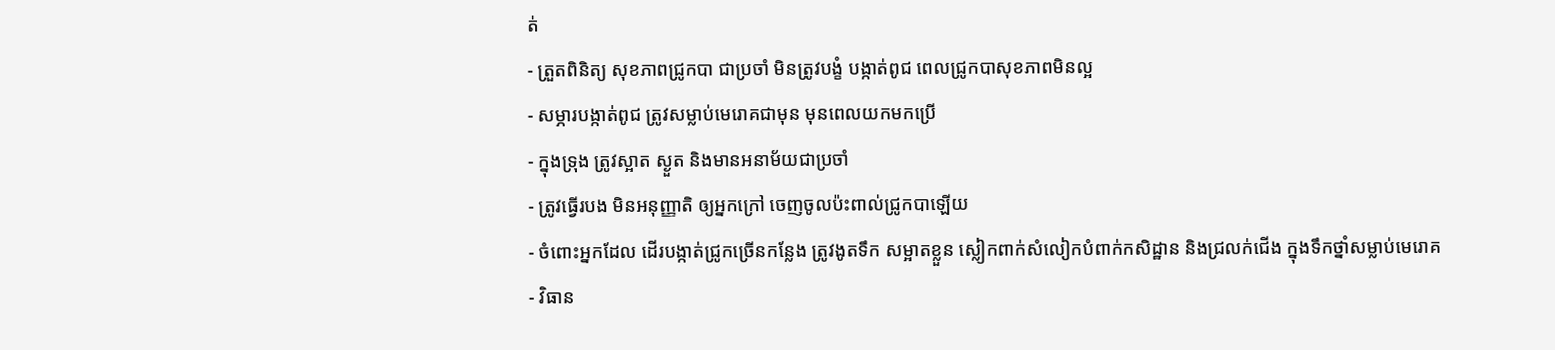ត់
- ត្រួតពិនិត្យ សុខភាពជ្រូកបា ជាប្រចាំ មិនត្រូវបង្ខំ បង្កាត់ពូជ ពេលជ្រូកបាសុខភាពមិនល្អ
- សម្ភារបង្កាត់ពូជ ត្រូវសម្លាប់មេរោគជាមុន មុនពេលយកមកប្រើ
- ក្នុងទ្រុង ត្រូវស្អាត ស្ងួត និងមានអនាម័យជាប្រចាំ
- ត្រូវធ្វើរបង មិនអនុញ្ញាតិ ឲ្យអ្នកក្រៅ ចេញចូលប៉ះពាល់ជ្រូកបាឡើយ
- ចំពោះអ្នកដែល ដើរបង្កាត់ជ្រូកច្រើនកន្លែង ត្រូវងូតទឹក សម្អាតខ្លួន ស្លៀកពាក់សំលៀកបំពាក់កសិដ្ឋាន និងជ្រលក់ជើង ក្នុងទឹកថ្នាំសម្លាប់មេរោគ
- វិធាន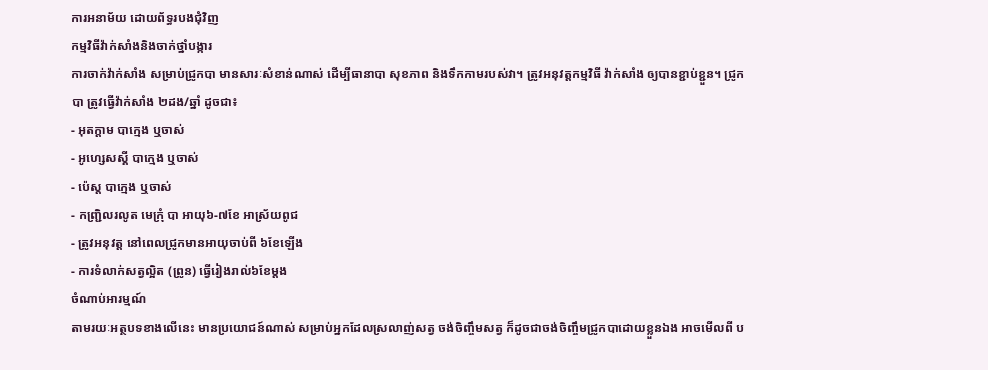ការអនាម័យ ដោយព័ទ្ធរបងជុំវិញ
កម្មវិធីវ៉ាក់សាំងនិងចាក់ថ្នាំបង្ការ
ការចាក់វ៉ាក់សាំង សម្រាប់ជ្រូកបា មានសារៈសំខាន់ណាស់ ដើម្បីធានាបា សុខភាព និងទឹកកាមរបស់វា។ ត្រូវអនុវត្តកម្មវិធី វ៉ាក់សាំង ឲ្យបានខ្ជាប់ខ្ជួន។ ជ្រូកបា ត្រូវធ្វើវ៉ាក់សាំង ២ដង/ឆ្នាំ ដូចជា៖
- អុតក្តាម បាក្មេង ឬចាស់
- អូហ្សេសស្គី បាក្មេង ឬចាស់
- ប៉េស្ត បាក្មេង ឬចាស់
- កញ្ជ្រិលរលូត មេក្រុំ បា អាយុ៦-៧ខែ អាស្រ័យពូជ
- ត្រូវអនុវត្ត នៅពេលជ្រូកមានអាយុចាប់ពី ៦ខែឡើង
- ការទំលាក់សត្វល្អិត (ព្រូន) ធ្វើរៀងរាល់៦ខែម្តង
ចំណាប់អារម្មណ៍
តាមរយៈអត្ថបទខាងលើនេះ មានប្រយោជន៍ណាស់ សម្រាប់អ្នកដែលស្រលាញ់សត្វ ចង់ចិញ្ចឹមសត្វ ក៏ដូចជាចង់ចិញ្ចឹមជ្រូកបាដោយខ្លួនឯង អាចមើលពី ប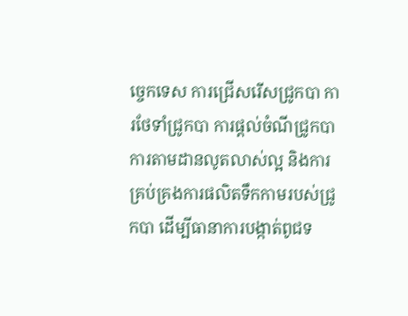ច្ចេកទេស ការជ្រើសរើសជ្រូកបា ការថែទាំជ្រូកបា ការផ្តល់ចំណីជ្រូកបា ការតាមដានលូតលាស់ល្អ និងការគ្រប់គ្រងការផលិតទឹកកាមរបស់ជ្រូកបា ដើម្បីធានាការបង្កាត់ពូជទ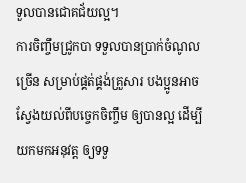ទួលបានជោគជ័យល្អ។
ការចិញ្ចឹមជ្រូកបា ទទួលបានប្រាក់ចំណូលច្រើន សម្រាប់ផ្គត់ផ្គង់គ្រួសារ បងប្អូនអាចស្វែងយល់ពីបច្ចេកចិញ្ចឹម ឲ្យបានល្អ ដើម្បីយកមកអនុវត្ត ឲ្យទទួ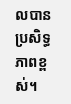លបានប្រសិទ្ធភាពខ្ពស់។